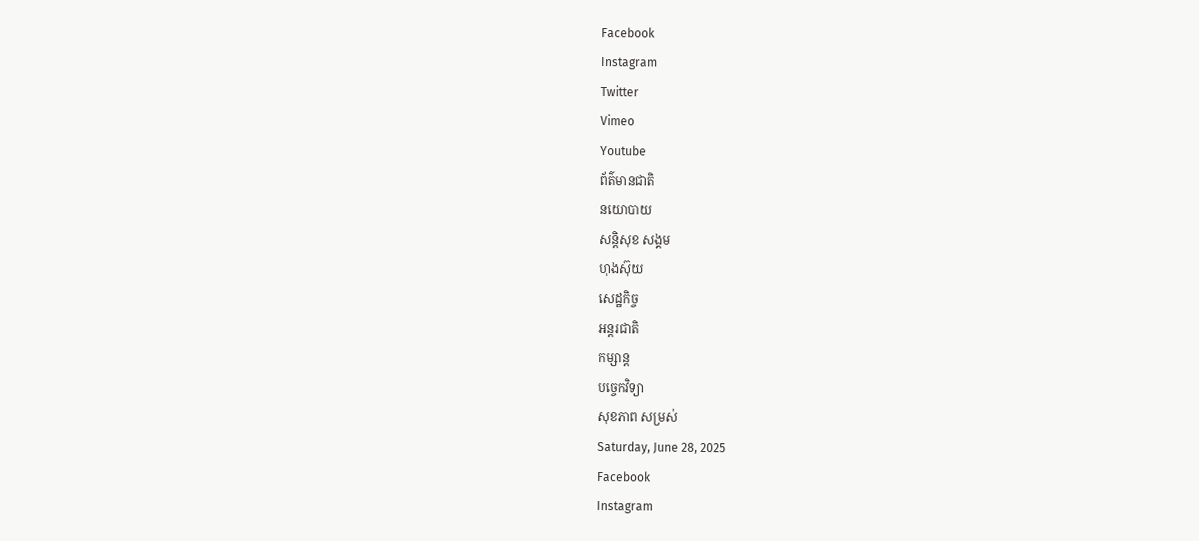Facebook
Instagram
Twitter
Vimeo
Youtube
ព័ត៌មានជាតិ
នយោបាយ
សន្តិសុខ សង្គម
ហុងស៊ុយ
សេដ្ឋកិច្ច
អន្តរជាតិ
កម្សាន្ត
បច្ចេកវិទ្យា
សុខភាព សម្រស់
Saturday, June 28, 2025
Facebook
Instagram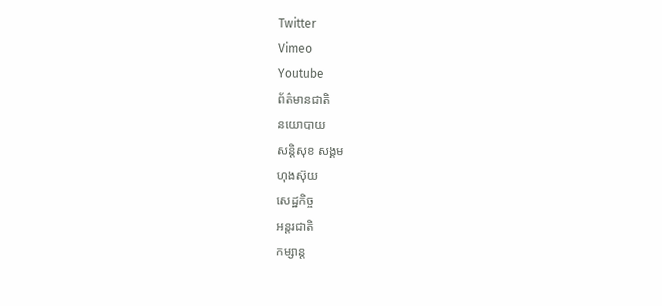Twitter
Vimeo
Youtube
ព័ត៌មានជាតិ
នយោបាយ
សន្តិសុខ សង្គម
ហុងស៊ុយ
សេដ្ឋកិច្ច
អន្តរជាតិ
កម្សាន្ត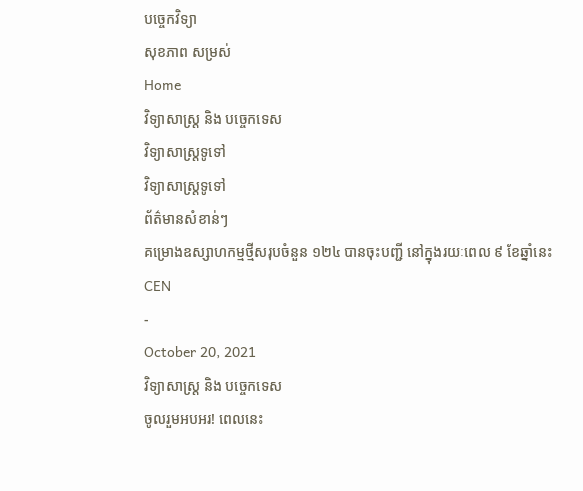បច្ចេកវិទ្យា
សុខភាព សម្រស់
Home
វិទ្យាសាស្ត្រ និង បច្ចេកទេស
វិទ្យាសាស្ត្រទូទៅ
វិទ្យាសាស្ត្រទូទៅ
ព័ត៌មានសំខាន់ៗ
គម្រោងឧស្សាហកម្មថ្មីសរុបចំនួន ១២៤ បានចុះបញ្ជី នៅក្នុងរយៈពេល ៩ ខែឆ្នាំនេះ
CEN
-
October 20, 2021
វិទ្យាសាស្ត្រ និង បច្ចេកទេស
ចូលរួមអបអរ! ពេលនេះ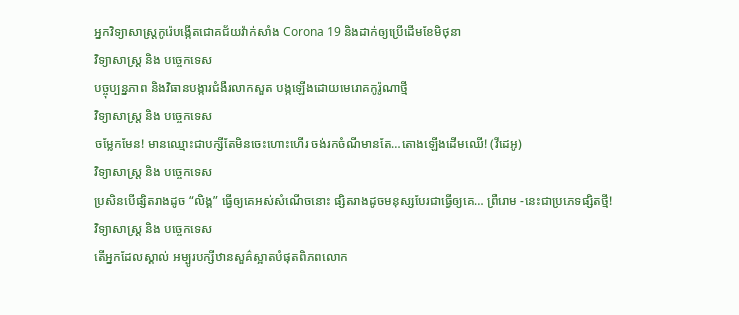អ្នកវិទ្យាសាស្ត្រកូរ៉េបង្កើតជោគជ័យវ៉ាក់សាំង Corona 19 និងដាក់ឲ្យប្រើដើមខែមិថុនា
វិទ្យាសាស្ត្រ និង បច្ចេកទេស
បច្ចុប្បន្នភាព និងវិធានបង្ការជំងឺរលាកសួត បង្កឡើងដោយមេរោគកូរ៉ូណាថ្មី
វិទ្យាសាស្ត្រ និង បច្ចេកទេស
ចម្លែកមែន! មានឈ្មោះជាបក្សីតែមិនចេះហោះហើរ ចង់រកចំណីមានតែ…តោងឡើងដើមឈើ! (វីដេអូ)
វិទ្យាសាស្ត្រ និង បច្ចេកទេស
ប្រសិនបើផ្សិតរាងដូច “លិង្គ” ធ្វើឲ្យគេអស់សំណើចនោះ ផ្សិតរាងដូចមនុស្សបែរជាធ្វើឲ្យគេ… ព្រឺរោម -នេះជាប្រភេទផ្សិតថ្មី!
វិទ្យាសាស្ត្រ និង បច្ចេកទេស
តើអ្នកដែលស្គាល់ អម្បូរបក្សីឋានសួគ៌ស្អាតបំផុតពិភពលោក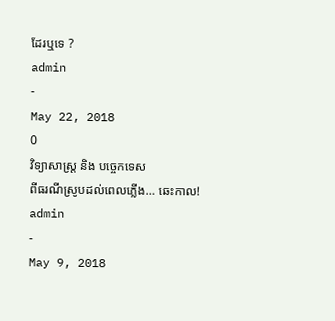ដែរឬទេ ?
admin
-
May 22, 2018
0
វិទ្យាសាស្ត្រ និង បច្ចេកទេស
ពីធរណីស្រូបដល់ពេលភ្លើង… ឆេះកាល!
admin
-
May 9, 2018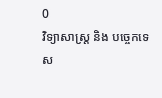0
វិទ្យាសាស្ត្រ និង បច្ចេកទេស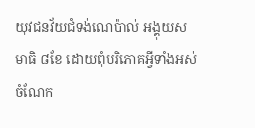យុវជនវ័យជំទង់ណេប៉ាល់ អង្គុយសមាធិ ៨ខែ ដោយពុំបរិភោគអ្វីទាំងអស់ ចំណែក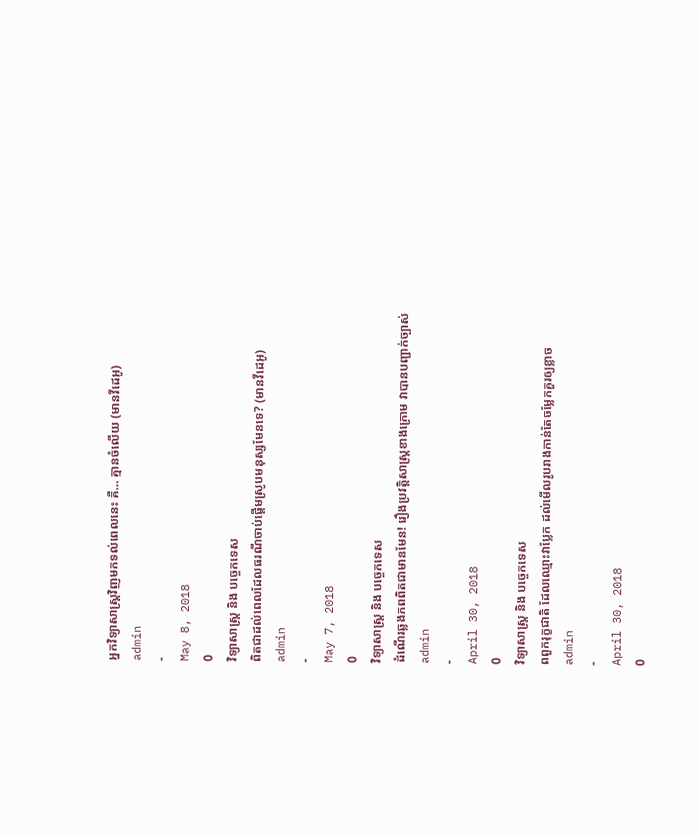អ្នកវិទ្យាសាស្ត្រវិញមកទល់ពេលនេះ គឺ… គ្មានចំលើយ (មានវីដេអូ)
admin
-
May 8, 2018
0
វិទ្យាសាស្ត្រ និង បច្ចេកទេស
ពិតជាដល់ពេលដែលធរណីចាប់ផ្តើមស្រូបមនុស្សមែនទេ? (មានវីដេអូ)
admin
-
May 7, 2018
0
វិទ្យាសាស្ត្រ និង បច្ចេកទេស
ដំណើរឆ្លងភពពិតជាមានមែន! រឿងប្រវត្តិសាស្ត្រខាងក្រោម វាបានបញ្ជាក់ច្បាស់
admin
-
April 30, 2018
0
វិទ្យាសាស្ត្រ និង បច្ចេកទេស
ពពួករុក្ខជាតិ ដែលឈ្មោះវាប្លែក ដល់មើលរូបរាងកាន់តែចម្លែកគួរឲ្យខ្លាច
admin
-
April 30, 2018
0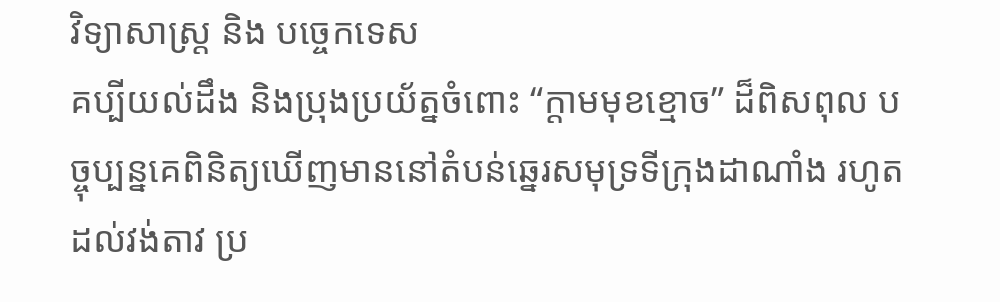វិទ្យាសាស្ត្រ និង បច្ចេកទេស
គប្បីយល់ដឹង និងប្រុងប្រយ័ត្នចំពោះ “ក្តាមមុខខ្មោច” ដ៏ពិសពុល បច្ចុប្បន្នគេពិនិត្យឃើញមាននៅតំបន់ឆ្នេរសមុទ្រទីក្រុងដាណាំង រហូតដល់វង់តាវ ប្រ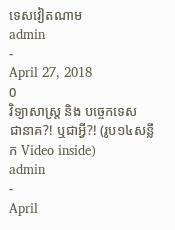ទេសវៀតណាម
admin
-
April 27, 2018
0
វិទ្យាសាស្ត្រ និង បច្ចេកទេស
ជានាគ?! ឬជាអ្វី?! (រូប១៤សន្លឹក Video inside)
admin
-
April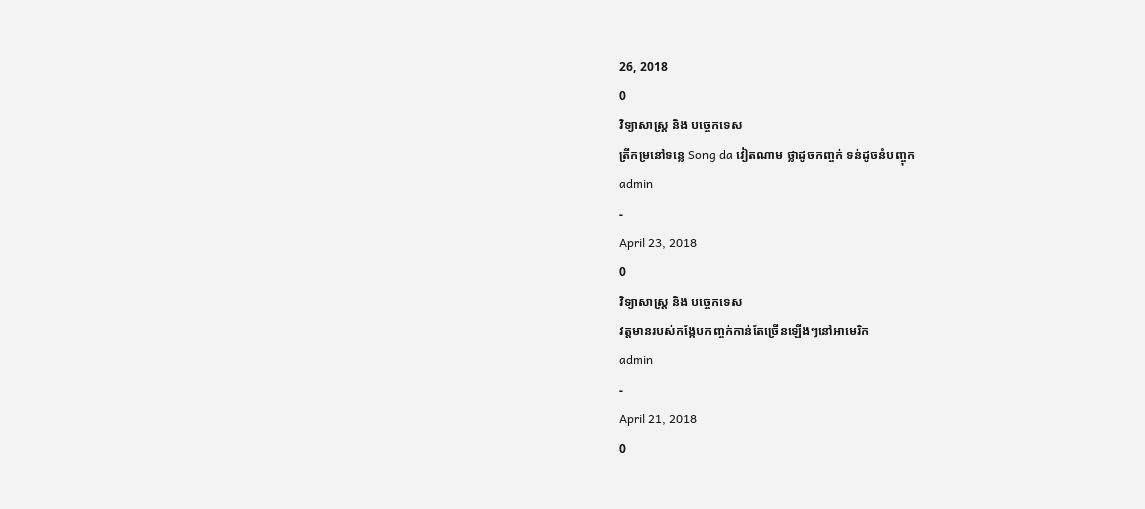26, 2018
0
វិទ្យាសាស្ត្រ និង បច្ចេកទេស
ត្រីកម្រនៅទន្លេ Song da វៀតណាម ថ្លាដូចកញ្ចក់ ទន់ដូចនំបញ្ចុក
admin
-
April 23, 2018
0
វិទ្យាសាស្ត្រ និង បច្ចេកទេស
វត្តមានរបស់កង្កែបកញ្ចក់កាន់តែច្រើនឡើងៗនៅអាមេរិក
admin
-
April 21, 2018
0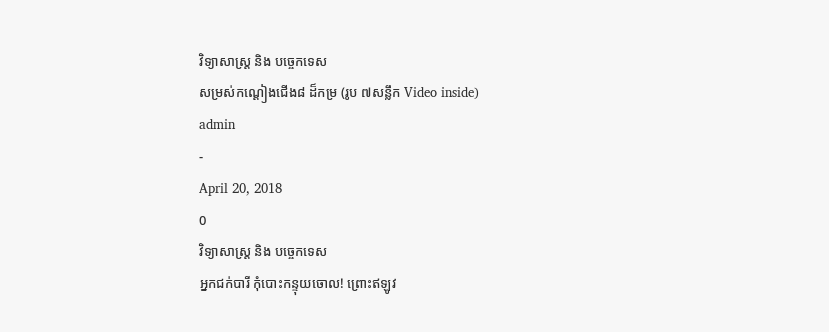វិទ្យាសាស្ត្រ និង បច្ចេកទេស
សម្រស់កណ្ដៀងជើង៨ ដ៏កម្រ (រូប ៧សន្លឹក Video inside)
admin
-
April 20, 2018
0
វិទ្យាសាស្ត្រ និង បច្ចេកទេស
អ្នកជក់បារី កុំបោះកន្ទុយចោល! ព្រោះឥឡូវ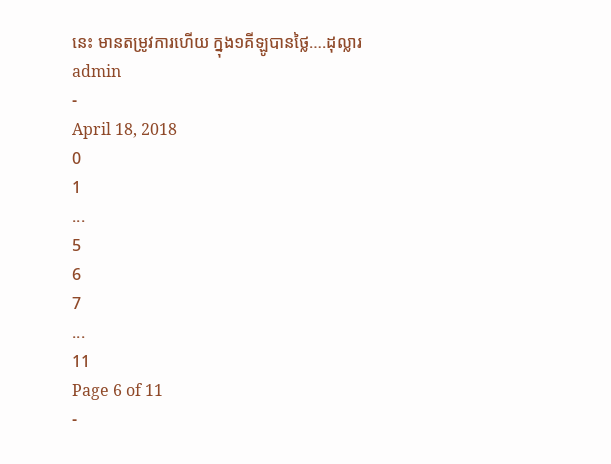នេះ មានតម្រូវការហើយ ក្នុង១គីឡូបានថ្លៃ….ដុល្លារ
admin
-
April 18, 2018
0
1
...
5
6
7
...
11
Page 6 of 11
-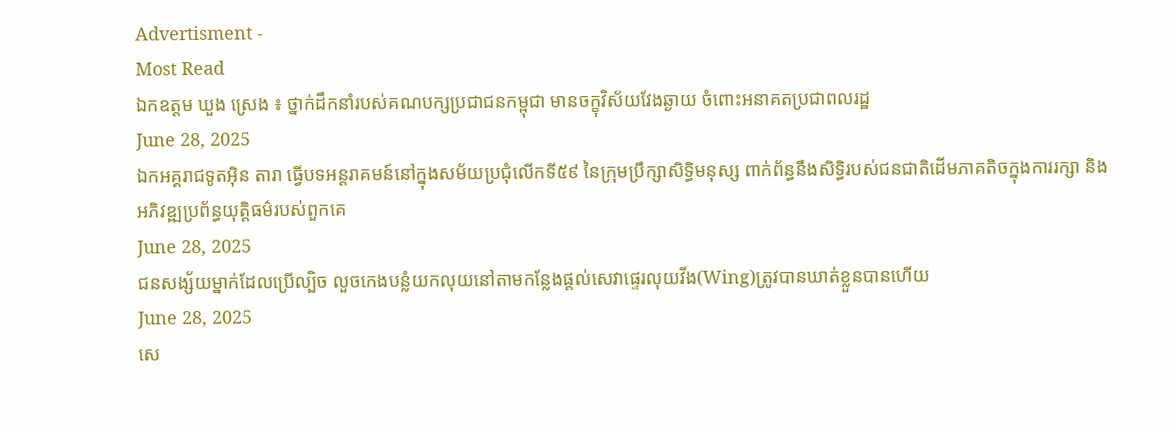Advertisment -
Most Read
ឯកឧត្តម ឃួង ស្រេង ៖ ថ្នាក់ដឹកនាំរបស់គណបក្សប្រជាជនកម្ពុជា មានចក្ខុវិស័យវែងឆ្ងាយ ចំពោះអនាគតប្រជាពលរដ្ឋ
June 28, 2025
ឯកអគ្គរាជទូតអុិន តារា ធ្វើបទអន្តរាគមន៍នៅក្នុងសម័យប្រជុំលើកទី៥៩ នៃក្រុមប្រឹក្សាសិទ្ធិមនុស្ស ពាក់ព័ន្ធនឹងសិទ្ធិរបស់ជនជាតិដើមភាគតិចក្នុងការរក្សា និងអភិវឌ្ឍប្រព័ន្ធយុត្តិធម៌របស់ពួកគេ
June 28, 2025
ជនសង្ស័យម្នាក់ដែលប្រើល្បិច លួចកេងបន្លំយកលុយនៅតាមកន្លែងផ្តល់សេវាផ្ទេរលុយវីង(Wing)ត្រូវបានឃាត់ខ្លួនបានហើយ
June 28, 2025
សេ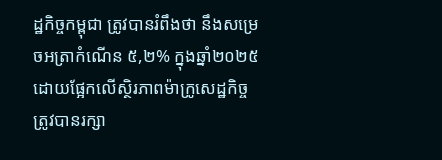ដ្ឋកិច្ចកម្ពុជា ត្រូវបានរំពឹងថា នឹងសម្រេចអត្រាកំណើន ៥,២% ក្នុងឆ្នាំ២០២៥ ដោយផ្អែកលើស្ថិរភាពម៉ាក្រូសេដ្ឋកិច្ច ត្រូវបានរក្សា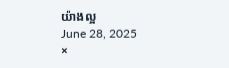យ៉ាងល្អ
June 28, 2025
×